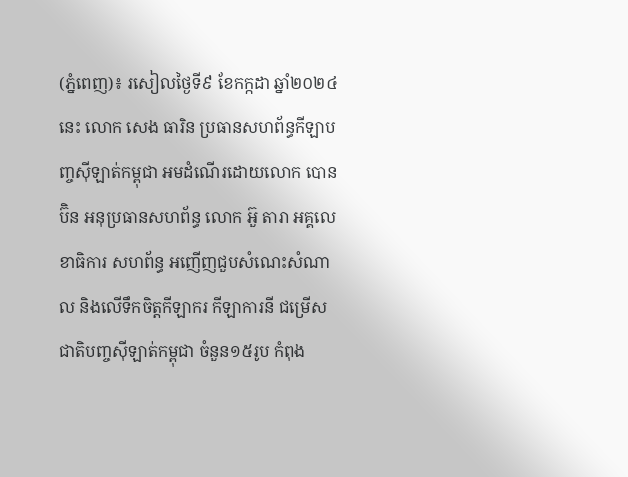(ភ្នំពេញ)៖ រសៀលថ្ងៃទី៩ ខែកក្កដា ឆ្នាំ២០២៤នេះ លោក សេង ធារិន ប្រធានសហព័ន្ធកីឡាបញ្ចស៊ីឡាត់កម្ពុជា អមដំណើរដោយលោក បោន ប៊ិន អនុប្រធានសហព័ន្ធ លោក អ៊ួ តារា អគ្គលេខាធិការ សហព័ន្ធ អញើញជួបសំណេះសំណាល និងលើទឹកចិត្តកីឡាករ កីឡាការនី ជម្រើសជាតិបញ្ចស៊ីឡាត់កម្ពុជា ចំនួន១៥រូប កំពុង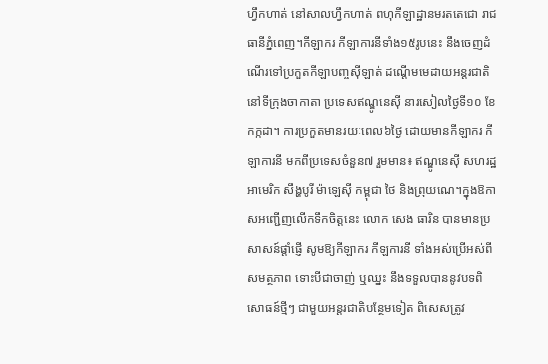ហ្វឹកហាត់ នៅសាលហ្វឹកហាត់ ពហុកីឡាដ្ឋានមរតតេជោ រាជធានីភ្នំពេញ។កីឡាករ កីឡាការនីទាំង១៥រូបនេះ នឹងចេញដំណើរទៅប្រកួតកីឡាបញ្ចស៊ីឡាត់ ដណើ្តមមេដាយអន្តរជាតិ នៅទីក្រុងចាកាតា ប្រទេសឥណ្ឌូនេស៊ី នារសៀលថ្ងៃទី១០ ខែកក្កដា។ ការប្រកួតមានរយៈពេល៦ថ្ងៃ ដោយមានកីឡាករ កីឡាការនី មកពីប្រទេសចំនួន៧ រួមមាន៖ ឥណ្ឌូនេស៊ី សហរដ្ឋអាមេរិក សឹង្ហបូរី ម៉ាឡេស៊ី កម្ពុជា ថៃ និងព្រុយណេ។ក្នុងឱកាសអញ្ជើញលើកទឹកចិត្តនេះ លោក សេង ធារិន បានមានប្រសាសន៍ផ្តាំផ្ញើ សូមឱ្យកីឡាករ កីឡការនី ទាំងអស់ប្រើអស់ពីសមត្ថភាព ទោះបីជាចាញ់ ឬឈ្នះ នឹងទទួលបាននូវបទពិសោធន៍ថ្មីៗ ជាមួយអន្តរជាតិបន្ថែមទៀត ពិសេសត្រូវ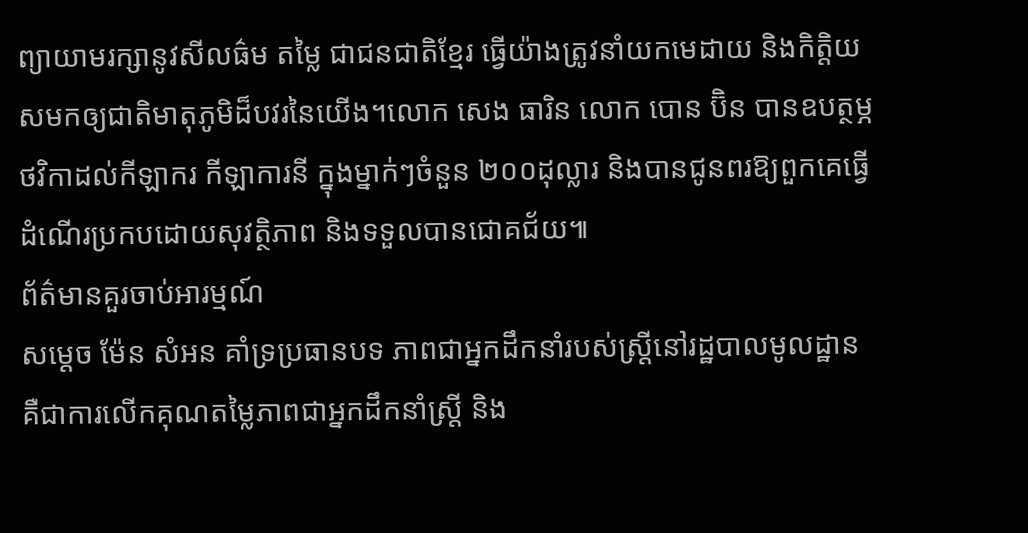ព្យាយាមរក្សានូវសីលធ៌ម តម្លៃ ជាជនជាតិខ្មែរ ធ្វើយ៉ាងត្រូវនាំយកមេដាយ និងកិត្តិយសមកឲ្យជាតិមាតុភូមិដ៏បវរនៃយើង។លោក សេង ធារិន លោក បោន ប៊ិន បានឧបត្ថម្ភថវិកាដល់កីឡាករ កីឡាការនី ក្នុងម្នាក់ៗចំនួន ២០០ដុល្លារ និងបានជូនពរឱ្យពួកគេធ្វើដំណើរប្រកបដោយសុវត្ថិភាព និងទទួលបានជោគជ័យ៕
ព័ត៌មានគួរចាប់អារម្មណ៍
សម្តេច ម៉ែន សំអន គាំទ្រប្រធានបទ ភាពជាអ្នកដឹកនាំរបស់ស្ត្រីនៅរដ្ឋបាលមូលដ្ឋាន គឺជាការលើកគុណតម្លៃភាពជាអ្នកដឹកនាំស្ត្រី និង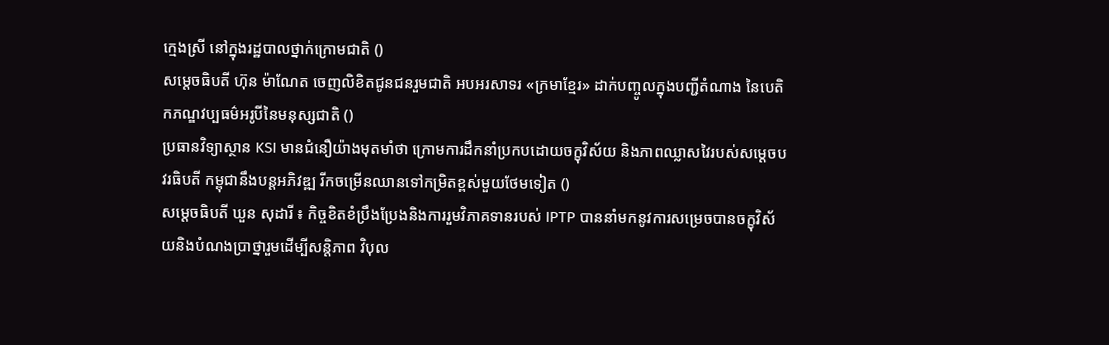ក្មេងស្រី នៅក្នុងរដ្ឋបាលថ្នាក់ក្រោមជាតិ ()
សម្តេចធិបតី ហ៊ុន ម៉ាណែត ចេញលិខិតជូនជនរួមជាតិ អបអរសាទរ «ក្រមាខ្មែរ» ដាក់បញ្ចូលក្នុងបញ្ជីតំណាង នៃបេតិកភណ្ឌវប្បធម៌អរូបីនៃមនុស្សជាតិ ()
ប្រធានវិទ្យាស្ថាន KSI មានជំនឿយ៉ាងមុតមាំថា ក្រោមការដឹកនាំប្រកបដោយចក្ខុវិស័យ និងភាពឈ្លាសវៃរបស់សម្ដេចបវរធិបតី កម្ពុជានឹងបន្តអភិវឌ្ឍ រីកចម្រើនឈានទៅកម្រិតខ្ពស់មួយថែមទៀត ()
សម្តេចធិបតី ឃួន សុដារី ៖ កិច្ចខិតខំប្រឹងប្រែងនិងការរួមវិភាគទានរបស់ IPTP បាននាំមកនូវការសម្រេចបានចក្ខុវិស័យនិងបំណងប្រាថ្នារួមដើម្បីសន្តិភាព វិបុល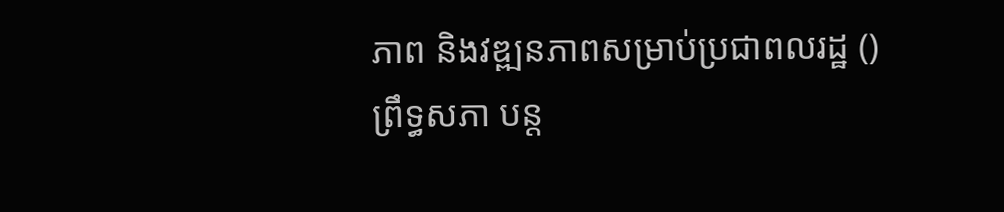ភាព និងវឌ្ឍនភាពសម្រាប់ប្រជាពលរដ្ឋ ()
ព្រឹទ្ធសភា បន្ត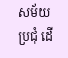សម័យប្រជុំ ដើ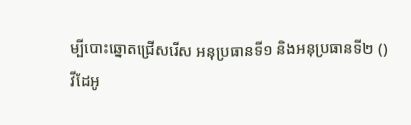ម្បីបោះឆ្នោតជ្រើសរើស អនុប្រធានទី១ និងអនុប្រធានទី២ ()
វីដែអូ